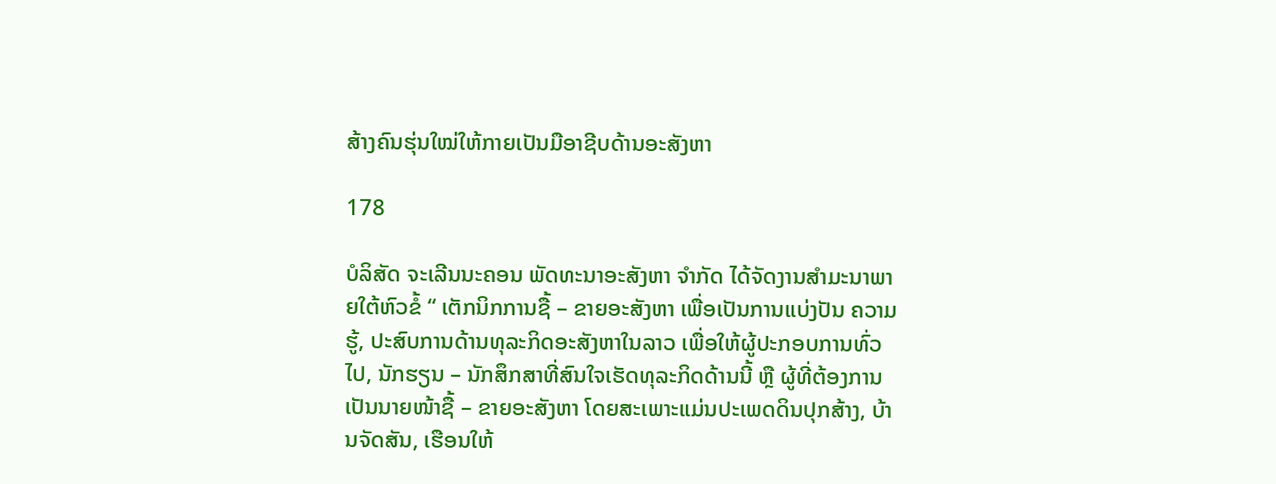ສ້າງຄົນຮຸ່ນໃໝ່ໃຫ້ກາຍເປັນມືອາຊີບດ້ານອະສັງຫາ

178

ບໍລິສັດ ຈະເລີນນະຄອນ ພັດທະນາອະສັງຫາ ຈໍາກັດ ໄດ້ຈັດງານສໍາມະນາພາຍໃຕ້ຫົວຂໍ້ “ ເຕັກນິກການຊື້ – ຂາຍອະສັງຫາ ເພື່ອເປັນການແບ່ງປັນ ຄວາມຮູ້, ປະສົບການດ້ານທຸລະກິດອະສັງຫາໃນລາວ ເພື່ອໃຫ້ຜູ້ປະກອບການທົ່ວໄປ, ນັກຮຽນ – ນັກສຶກສາທີ່ສົນໃຈເຮັດທຸລະກິດດ້ານນີ້ ຫຼື ຜູ້ທີ່ຕ້ອງການເປັນນາຍໜ້າຊື້ – ຂາຍອະສັງຫາ ໂດຍສະເພາະແມ່ນປະເພດດິນປຸກສ້າງ, ບ້ານຈັດສັນ, ເຮືອນໃຫ້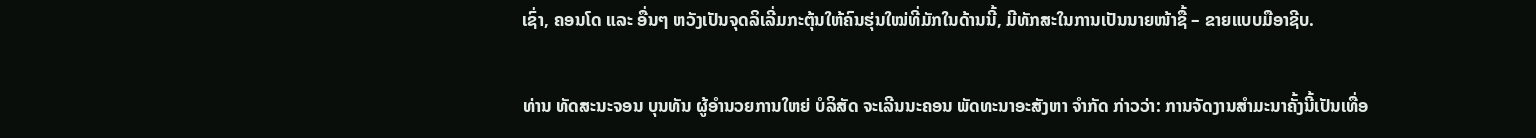ເຊົ່າ, ຄອນໂດ ແລະ ອື່ນໆ ຫວັງເປັນຈຸດລິເລີ່ມກະຕຸ້ນໃຫ້ຄົນຮຸ່ນໃໝ່ທີ່ມັກໃນດ້ານນີ້, ມີທັກສະໃນການເປັນນາຍໜ້າຊື້ – ຂາຍແບບມືອາຊີບ.

ທ່ານ ທັດສະນະຈອນ ບຸນທັນ ຜູ້ອໍານວຍການໃຫຍ່ ບໍລິສັດ ຈະເລີນນະຄອນ ພັດທະນາອະສັງຫາ ຈໍາກັດ ກ່າວວ່າ: ການຈັດງານສໍາມະນາຄັ້ງນີ້ເປັນເທື່ອ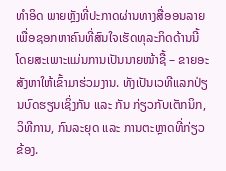ທໍາອິດ ພາຍຫຼັງທີ່ປະກາດຜ່ານທາງສື່ອອນລາຍ ເພື່ອຊອກຫາຄົນທີ່ສົນໃຈເຮັດທຸລະກິດດ້ານນີ້ ໂດຍສະເພາະແມ່ນການເປັນນາຍໜ້າຊື້ – ຂາຍອະສັງຫາໃຫ້ເຂົ້າມາຮ່ວມງານ. ທັງເປັນເວທີແລກປ່ຽນບົດຮຽນເຊິ່ງກັນ ແລະ ກັນ ກ່ຽວກັບເຕັກນິກ, ວິທີການ, ກົນລະຍຸດ ແລະ ການຕະຫຼາດທີ່ກ່ຽວຂ້ອງ.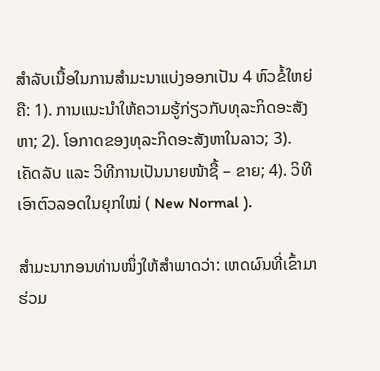ສໍາລັບເນື້ອໃນການສໍາມະນາແບ່ງອອກເປັນ 4 ຫົວຂໍ້ໃຫຍ່ ຄື: 1). ການແນະນຳໃຫ້ຄວາມຮູ້ກ່ຽວກັບທຸລະກິດອະສັງຫາ; 2). ໂອກາດຂອງທຸລະກິດອະສັງຫາໃນລາວ; 3). ເຄັດລັບ ແລະ ວິທີການເປັນນາຍໜ້າຊື້ – ຂາຍ; 4). ວິທີເອົາຕົວລອດໃນຍຸກໃໝ່ ( New Normal ).

ສໍາມະນາກອນທ່ານໜຶ່ງໃຫ້ສໍາພາດວ່າ: ເຫດຜົນທີ່ເຂົ້າມາຮ່ວມ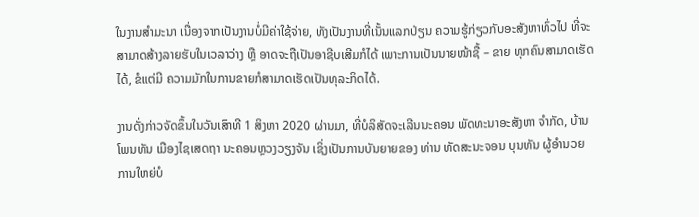ໃນງານສໍາມະນາ ເນື່ອງຈາກເປັນງານບໍ່ມີຄ່າໃຊ້ຈ່າຍ, ທັງເປັນງານທີ່ເນັ້ນແລກປ່ຽນ ຄວາມຮູ້ກ່ຽວກັບອະສັງຫາທົ່ວໄປ ທີ່ຈະສາມາດສ້າງລາຍຮັບໃນເວລາວ່າງ ຫຼື ອາດຈະຖືເປັນອາຊີບເສີມກໍໄດ້ ເພາະການເປັນນາຍໜ້າຊື້ – ຂາຍ ທຸກຄົນສາມາດເຮັດໄດ້, ຂໍແຕ່ມີ ຄວາມມັກໃນການຂາຍກໍສາມາດເຮັດເປັນທຸລະກິດໄດ້.

ງານດັ່ງກ່າວຈັດຂຶ້ນໃນວັນເສົາທີ 1 ສິງຫາ 2020 ຜ່ານມາ, ທີ່ບໍລິສັດຈະເລີນນະຄອນ ພັດທະນາອະສັງຫາ ຈໍາກັດ, ບ້ານໂພນທັນ ເມືອງໄຊເສດຖາ ນະຄອນຫຼວງວຽງຈັນ ເຊິ່ງເປັນການບັນຍາຍຂອງ ທ່ານ ທັດສະນະຈອນ ບຸນທັນ ຜູ້ອໍານວຍການໃຫຍ່ບໍ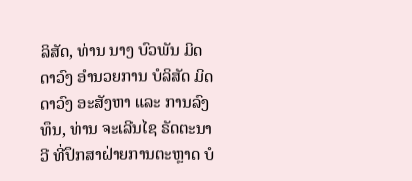ລິສັດ, ທ່ານ ນາງ ບົວພັນ ມິດດາວົງ ອໍານວຍການ ບໍລິສັດ ມິດດາວົງ ອະສັງຫາ ແລະ ການລົງທຶນ, ທ່ານ ຈະເລີນໄຊ ຣັດຕະນາວີ ທີ່ປຶກສາຝ່າຍການຕະຫຼາດ ບໍ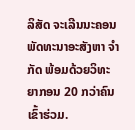ລິສັດ ຈະເລີນນະຄອນ ພັດທະນາອະສັງຫາ ຈໍາກັດ ພ້ອມດ້ວຍວິທະຍາກອນ 20 ກວ່າຄົນເຂົ້າຮ່ວມ.